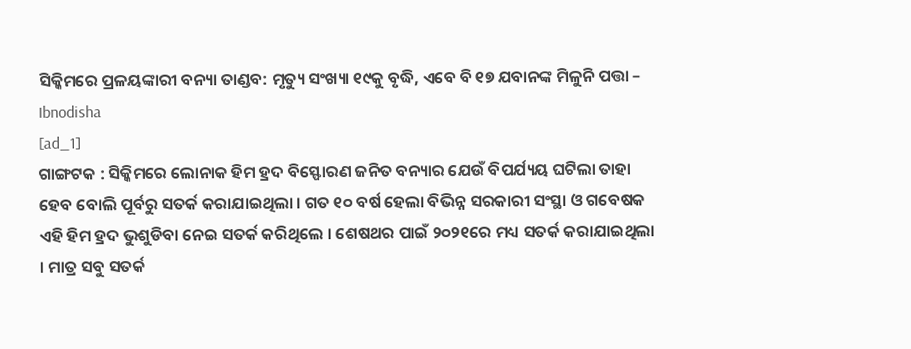ସିକ୍କିମରେ ପ୍ରଳୟଙ୍କାରୀ ବନ୍ୟା ତାଣ୍ଡବ: ମୃତ୍ୟୁ ସଂଖ୍ୟା ୧୯କୁ ବୃଦ୍ଧି, ଏବେ ବି ୧୭ ଯବାନଙ୍କ ମିଳୁନି ପତ୍ତା – Ibnodisha
[ad_1]
ଗାଙ୍ଗଟକ : ସିକ୍କିମରେ ଲୋନାକ ହିମ ହ୍ରଦ ବିସ୍ଫୋରଣ ଜନିତ ବନ୍ୟାର ଯେଉଁ ବିପର୍ଯ୍ୟୟ ଘଟିଲା ତାହା ହେବ ବୋଲି ପୂର୍ବରୁ ସତର୍କ କରାଯାଇଥିଲା । ଗତ ୧୦ ବର୍ଷ ହେଲା ବିଭିନ୍ନ ସରକାରୀ ସଂସ୍ଥା ଓ ଗବେଷକ ଏହି ହିମ ହ୍ରଦ ଭୁଶୁଡିବା ନେଇ ସତର୍କ କରିଥିଲେ । ଶେଷଥର ପାଇଁ ୨୦୨୧ରେ ମଧ୍ୟ ସତର୍କ କରାଯାଇଥିଲା । ମାତ୍ର ସବୁ ସତର୍କ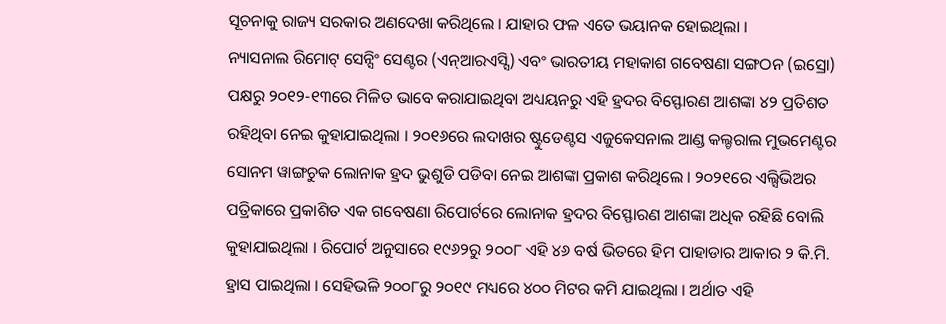ସୂଚନାକୁ ରାଜ୍ୟ ସରକାର ଅଣଦେଖା କରିଥିଲେ । ଯାହାର ଫଳ ଏତେ ଭୟାନକ ହୋଇଥିଲା ।
ନ୍ୟାସନାଲ ରିମୋଟ୍ ସେନ୍ସିଂ ସେଣ୍ଟର (ଏନ୍ଆରଏସ୍ସି) ଏବଂ ଭାରତୀୟ ମହାକାଶ ଗବେଷଣା ସଙ୍ଗଠନ (ଇସ୍ରୋ) ପକ୍ଷରୁ ୨୦୧୨-୧୩ରେ ମିଳିତ ଭାବେ କରାଯାଇଥିବା ଅଧ୍ୟୟନରୁ ଏହି ହ୍ରଦର ବିସ୍ଫୋରଣ ଆଶଙ୍କା ୪୨ ପ୍ରତିଶତ ରହିଥିବା ନେଇ କୁହାଯାଇଥିଲା । ୨୦୧୬ରେ ଲଦାଖର ଷ୍ଟୁଡେଣ୍ଟସ ଏଜୁକେସନାଲ ଆଣ୍ଡ କଲ୍ଚରାଲ ମୁଭମେଣ୍ଟର ସୋନମ ୱାଙ୍ଗଚୁକ ଲୋନାକ ହ୍ରଦ ଭୁଶୁଡି ପଡିବା ନେଇ ଆଶଙ୍କା ପ୍ରକାଶ କରିଥିଲେ । ୨୦୨୧ରେ ଏଲ୍ସିଭିଅର ପତ୍ରିକାରେ ପ୍ରକାଶିତ ଏକ ଗବେଷଣା ରିପୋର୍ଟରେ ଲୋନାକ ହ୍ରଦର ବିସ୍ଫୋରଣ ଆଶଙ୍କା ଅଧିକ ରହିଛି ବୋଲି କୁହାଯାଇଥିଲା । ରିପୋର୍ଟ ଅନୁସାରେ ୧୯୬୨ରୁ ୨୦୦୮ ଏହି ୪୬ ବର୍ଷ ଭିତରେ ହିମ ପାହାଡାର ଆକାର ୨ କି.ମି. ହ୍ରାସ ପାଇଥିଲା । ସେହିଭଳି ୨୦୦୮ରୁ ୨୦୧୯ ମଧ୍ୟରେ ୪୦୦ ମିଟର କମି ଯାଇଥିଲା । ଅର୍ଥାତ ଏହି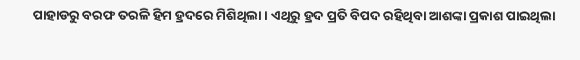ପାହାଡରୁ ବରଫ ତରଳି ହିମ ହ୍ରଦରେ ମିଶିଥିଲା । ଏଥିରୁ ହ୍ରଦ ପ୍ରତି ବିପଦ ରହିଥିବା ଆଶଙ୍କା ପ୍ରକାଶ ପାଇଥିଲା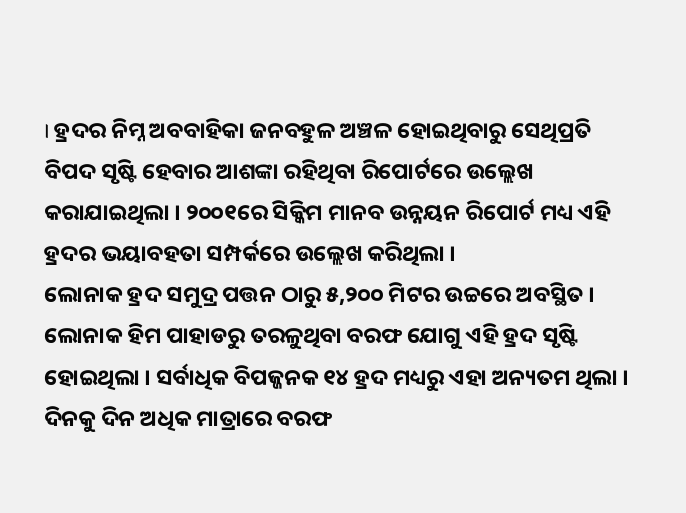। ହ୍ରଦର ନିମ୍ନ ଅବବାହିକା ଜନବହୁଳ ଅଞ୍ଚଳ ହୋଇଥିବାରୁ ସେଥିପ୍ରତି ବିପଦ ସୃଷ୍ଟି ହେବାର ଆଶଙ୍କା ରହିଥିବା ରିପୋର୍ଟରେ ଉଲ୍ଲେଖ କରାଯାଇଥିଲା । ୨୦୦୧ରେ ସିକ୍କିମ ମାନବ ଉନ୍ନୟନ ରିପୋର୍ଟ ମଧ୍ୟ ଏହି ହ୍ରଦର ଭୟାବହତା ସମ୍ପର୍କରେ ଉଲ୍ଲେଖ କରିଥିଲା ।
ଲୋନାକ ହ୍ରଦ ସମୁଦ୍ର ପତ୍ତନ ଠାରୁ ୫,୨୦୦ ମିଟର ଉଚ୍ଚରେ ଅବସ୍ଥିତ । ଲୋନାକ ହିମ ପାହାଡରୁ ତରଳୁଥିବା ବରଫ ଯୋଗୁ ଏହି ହ୍ରଦ ସୃଷ୍ଟି ହୋଇଥିଲା । ସର୍ବାଧିକ ବିପଜ୍ଜନକ ୧୪ ହ୍ରଦ ମଧ୍ୟରୁ ଏହା ଅନ୍ୟତମ ଥିଲା । ଦିନକୁ ଦିନ ଅଧିକ ମାତ୍ରାରେ ବରଫ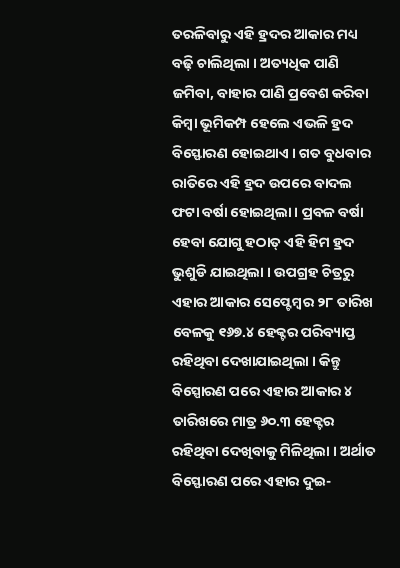ତରଳିବାରୁ ଏହି ହ୍ରଦର ଆକାର ମଧ୍ୟ ବଢ଼ି ଚାଲିଥିଲା । ଅତ୍ୟଧିକ ପାଣି ଜମିବା, ବାହାର ପାଣି ପ୍ରବେଶ କରିବା କିମ୍ବା ଭୂମିକମ୍ପ ହେଲେ ଏଭଳି ହ୍ରଦ ବିସ୍ଫୋରଣ ହୋଇଥାଏ । ଗତ ବୁଧବାର ରାତିରେ ଏହି ହ୍ରଦ ଉପରେ ବାଦଲ ଫଟା ବର୍ଷା ହୋଇଥିଲା । ପ୍ରବଳ ବର୍ଷା ହେବା ଯୋଗୁ ହଠାତ୍ ଏହି ହିମ ହ୍ରଦ ଭୁଶୁଡି ଯାଇଥିଲା । ଉପଗ୍ରହ ଚିତ୍ରରୁ ଏହାର ଆକାର ସେପ୍ଟେମ୍ବର ୨୮ ତାରିଖ ବେଳକୁ ୧୬୭.୪ ହେକ୍ଟର ପରିବ୍ୟାପ୍ତ ରହିଥିବା ଦେଖାଯାଇଥିଲା । କିନ୍ତୁ ବିସ୍ପୋରଣ ପରେ ଏହାର ଆକାର ୪ ତାରିଖରେ ମାତ୍ର ୬୦.୩ ହେକ୍ଟର ରହିଥିବା ଦେଖିବାକୁ ମିଳିଥିଲା । ଅର୍ଥାତ ବିସ୍ଫୋରଣ ପରେ ଏହାର ଦୁଇ-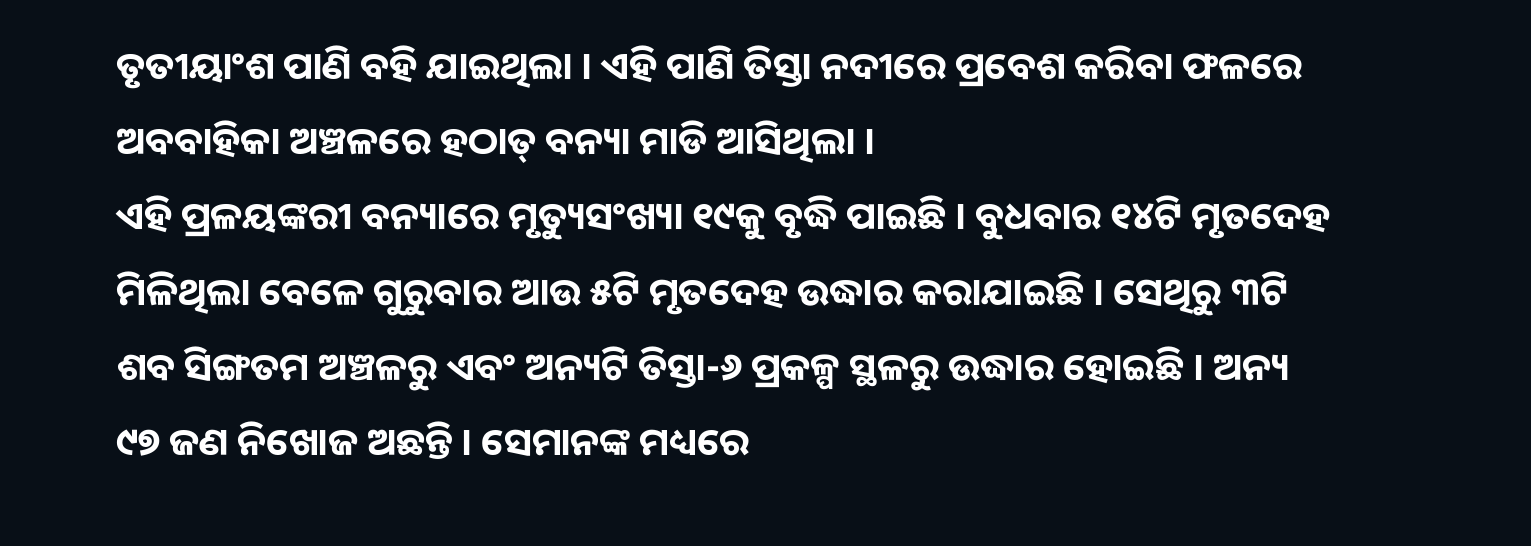ତୃତୀୟାଂଶ ପାଣି ବହି ଯାଇଥିଲା । ଏହି ପାଣି ତିସ୍ତା ନଦୀରେ ପ୍ରବେଶ କରିବା ଫଳରେ ଅବବାହିକା ଅଞ୍ଚଳରେ ହଠାତ୍ ବନ୍ୟା ମାଡି ଆସିଥିଲା ।
ଏହି ପ୍ରଳୟଙ୍କରୀ ବନ୍ୟାରେ ମୃତ୍ୟୁସଂଖ୍ୟା ୧୯କୁ ବୃଦ୍ଧି ପାଇଛି । ବୁଧବାର ୧୪ଟି ମୃତଦେହ ମିଳିଥିଲା ବେଳେ ଗୁରୁବାର ଆଉ ୫ଟି ମୃତଦେହ ଉଦ୍ଧାର କରାଯାଇଛି । ସେଥିରୁ ୩ଟି ଶବ ସିଙ୍ଗତମ ଅଞ୍ଚଳରୁ ଏବଂ ଅନ୍ୟଟି ତିସ୍ତା-୬ ପ୍ରକଳ୍ପ ସ୍ଥଳରୁ ଉଦ୍ଧାର ହୋଇଛି । ଅନ୍ୟ ୯୭ ଜଣ ନିଖୋଜ ଅଛନ୍ତି । ସେମାନଙ୍କ ମଧ୍ୟରେ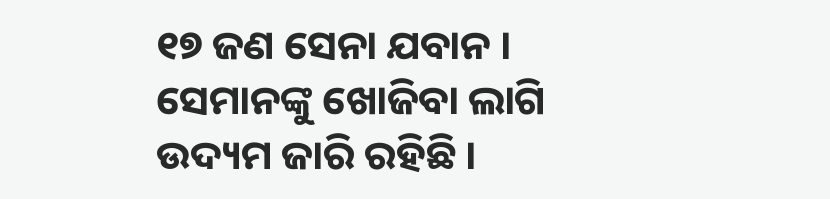୧୭ ଜଣ ସେନା ଯବାନ । ସେମାନଙ୍କୁ ଖୋଜିବା ଲାଗି ଉଦ୍ୟମ ଜାରି ରହିଛି ।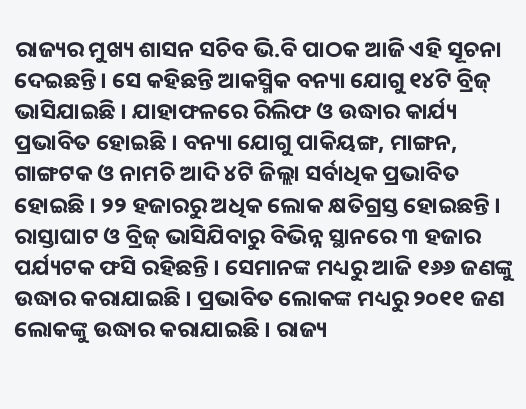ରାଜ୍ୟର ମୁଖ୍ୟ ଶାସନ ସଚିବ ଭି.ବି ପାଠକ ଆଜି ଏହି ସୂଚନା ଦେଇଛନ୍ତି। ସେ କହିଛନ୍ତି ଆକସ୍ମିକ ବନ୍ୟା ଯୋଗୁ ୧୪ଟି ବ୍ରିଜ୍ ଭାସିଯାଇଛି । ଯାହାଫଳରେ ରିଲିଫ ଓ ଉଦ୍ଧାର କାର୍ଯ୍ୟ ପ୍ରଭାବିତ ହୋଇଛି । ବନ୍ୟା ଯୋଗୁ ପାକିୟଙ୍ଗ, ମାଙ୍ଗନ, ଗାଙ୍ଗଟକ ଓ ନାମଚି ଆଦି ୪ଟି ଜିଲ୍ଲା ସର୍ବାଧିକ ପ୍ରଭାବିତ ହୋଇଛି । ୨୨ ହଜାରରୁ ଅଧିକ ଲୋକ କ୍ଷତିଗ୍ରସ୍ତ ହୋଇଛନ୍ତି । ରାସ୍ତାଘାଟ ଓ ବ୍ରିଜ୍ ଭାସିଯିବାରୁ ବିଭିନ୍ନ ସ୍ଥାନରେ ୩ ହଜାର ପର୍ଯ୍ୟଟକ ଫସି ରହିଛନ୍ତି । ସେମାନଙ୍କ ମଧ୍ୟରୁ ଆଜି ୧୬୬ ଜଣଙ୍କୁ ଉଦ୍ଧାର କରାଯାଇଛି । ପ୍ରଭାବିତ ଲୋକଙ୍କ ମଧ୍ୟରୁ ୨୦୧୧ ଜଣ ଲୋକଙ୍କୁ ଉଦ୍ଧାର କରାଯାଇଛି । ରାଜ୍ୟ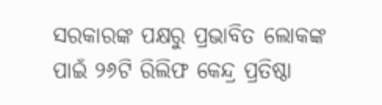ସରକାରଙ୍କ ପକ୍ଷରୁ ପ୍ରଭାବିତ ଲୋକଙ୍କ ପାଇଁ ୨୬ଟି ରିଲିଫ କେନ୍ଦ୍ର ପ୍ରତିଷ୍ଠା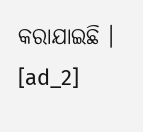କରାଯାଇଛି ।
[ad_2]